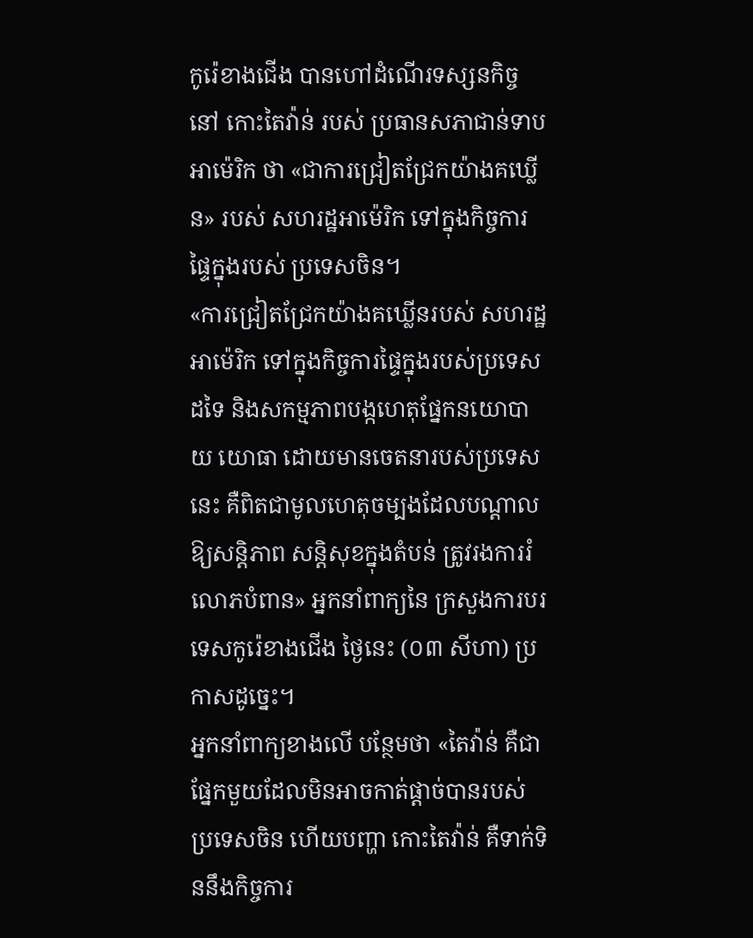កូរ៉េខាងជើង បានហៅដំណើរទស្សនកិច្ចនៅ កោះតៃវ៉ាន់ របស់ ប្រធានសភាជាន់ទាបអាម៉េរិក ថា «ជាការជ្រៀតជ្រែកយ៉ាងគឃ្លើន» របស់ សហរដ្ឋអាម៉េរិក ទៅក្នុងកិច្ចការផ្ទៃក្នុងរបស់ ប្រទេសចិន។
«ការជ្រៀតជ្រែកយ៉ាងគឃ្លើនរបស់ សហរដ្ឋអាម៉េរិក ទៅក្នុងកិច្ចការផ្ទៃក្នុងរបស់ប្រទេសដទៃ និងសកម្មភាពបង្កហេតុផ្នែកនយោបាយ យោធា ដោយមានចេតនារបស់ប្រទេសនេះ គឺពិតជាមូលហេតុចម្បងដែលបណ្ដាលឱ្យសន្តិភាព សន្តិសុខក្នុងតំបន់ ត្រូវរងការរំលោភបំពាន» អ្នកនាំពាក្យនៃ ក្រសួងការបរទេសកូរ៉េខាងជើង ថ្ងៃនេះ (០៣ សីហា) ប្រកាសដូច្នេះ។
អ្នកនាំពាក្យខាងលើ បន្ថែមថា «តៃវ៉ាន់ គឺជាផ្នែកមួយដែលមិនអាចកាត់ផ្ដាច់បានរបស់ ប្រទេសចិន ហើយបញ្ហា កោះតៃវ៉ាន់ គឺទាក់ទិននឹងកិច្ចការ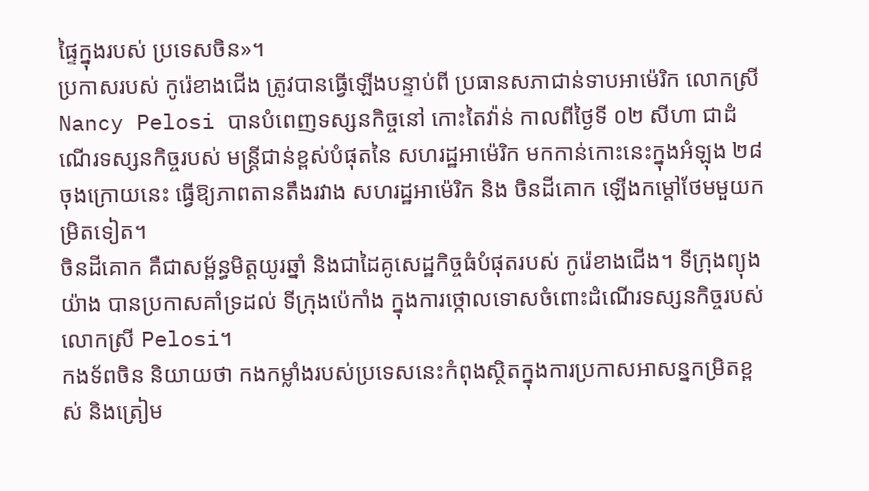ផ្ទៃក្នុងរបស់ ប្រទេសចិន»។
ប្រកាសរបស់ កូរ៉េខាងជើង ត្រូវបានធ្វើឡើងបន្ទាប់ពី ប្រធានសភាជាន់ទាបអាម៉េរិក លោកស្រី Nancy Pelosi បានបំពេញទស្សនកិច្ចនៅ កោះតៃវ៉ាន់ កាលពីថ្ងៃទី ០២ សីហា ជាដំណើរទស្សនកិច្ចរបស់ មន្ត្រីជាន់ខ្ពស់បំផុតនៃ សហរដ្ឋអាម៉េរិក មកកាន់កោះនេះក្នុងអំឡុង ២៨ ចុងក្រោយនេះ ធ្វើឱ្យភាពតានតឹងរវាង សហរដ្ឋអាម៉េរិក និង ចិនដីគោក ឡើងកម្ដៅថែមមួយកម្រិតទៀត។
ចិនដីគោក គឺជាសម្ព័ន្ធមិត្តយូរឆ្នាំ និងជាដៃគូសេដ្ឋកិច្ចធំបំផុតរបស់ កូរ៉េខាងជើង។ ទីក្រុងព្យុងយ៉ាង បានប្រកាសគាំទ្រដល់ ទីក្រុងប៉េកាំង ក្នុងការថ្កោលទោសចំពោះដំណើរទស្សនកិច្ចរបស់លោកស្រី Pelosi។
កងទ័ពចិន និយាយថា កងកម្លាំងរបស់ប្រទេសនេះកំពុងស្ថិតក្នុងការប្រកាសអាសន្នកម្រិតខ្ពស់ និងត្រៀម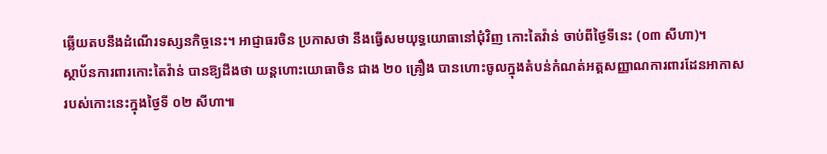ឆ្លើយតបនឹងដំណើរទស្សនកិច្ចនេះ។ អាជ្ញាធរចិន ប្រកាសថា នឹងធ្វើសមយុទ្ធយោធានៅជុំវិញ កោះតៃវ៉ាន់ ចាប់ពីថ្ងៃទីនេះ (០៣ សីហា)។
ស្ថាប័នការពារកោះតៃវ៉ាន់ បានឱ្យដឹងថា យន្តហោះយោធាចិន ជាង ២០ គ្រឿង បានហោះចូលក្នុងតំបន់កំណត់អត្តសញ្ញាណការពារដែនអាកាសរបស់កោះនេះក្នុងថ្ងៃទី ០២ សីហា៕